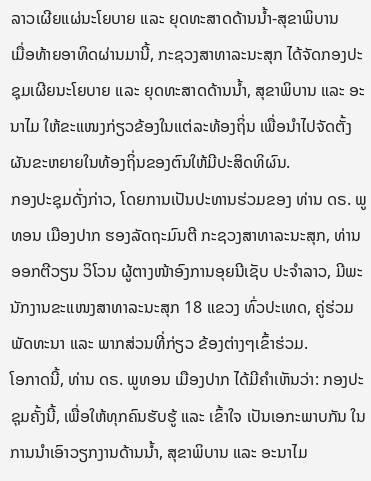ລາວເຜີຍແຜ່ນະໂຍບາຍ ແລະ ຍຸດທະສາດດ້ານນ້ຳ-ສຸຂາພິບານ
ເມື່ອທ້າຍອາທິດຜ່ານມານີ້, ກະຊວງສາທາລະນະສຸກ ໄດ້ຈັດກອງປະຊຸມເຜີຍນະໂຍບາຍ ແລະ ຍຸດທະສາດດ້ານນ້ຳ, ສຸຂາພິບານ ແລະ ອະນາໄມ ໃຫ້ຂະແໜງກ່ຽວຂ້ອງໃນແຕ່ລະທ້ອງຖິ່ນ ເພື່ອນຳໄປຈັດຕັ້ງຜັນຂະຫຍາຍໃນທ້ອງຖິ່ນຂອງຕົນໃຫ້ມີປະສິດທິຜົນ.
ກອງປະຊຸມດັ່ງກ່າວ, ໂດຍການເປັນປະທານຮ່ວມຂອງ ທ່ານ ດຣ. ພູທອນ ເມືອງປາກ ຮອງລັດຖະມົນຕີ ກະຊວງສາທາລະນະສຸກ, ທ່ານ ອອກຕີວຽນ ວິໂວນ ຜູ້ຕາງໜ້າອົງການອຸຍນີເຊັບ ປະຈຳລາວ, ມີພະນັກງານຂະແໜງສາທາລະນະສຸກ 18 ແຂວງ ທົ່ວປະເທດ, ຄູ່ຮ່ວມພັດທະນາ ແລະ ພາກສ່ວນທີ່ກ່ຽວ ຂ້ອງຕ່າງໆເຂົ້າຮ່ວມ.
ໂອກາດນີ້, ທ່ານ ດຣ. ພູທອນ ເມືອງປາກ ໄດ້ມີຄໍາເຫັນວ່າ: ກອງປະຊຸມຄັ້ງນີ້, ເພື່ອໃຫ້ທຸກຄົນຮັບຮູ້ ແລະ ເຂົ້າໃຈ ເປັນເອກະພາບກັນ ໃນການນໍາເອົາວຽກງານດ້ານນໍ້າ, ສຸຂາພິບານ ແລະ ອະນາໄມ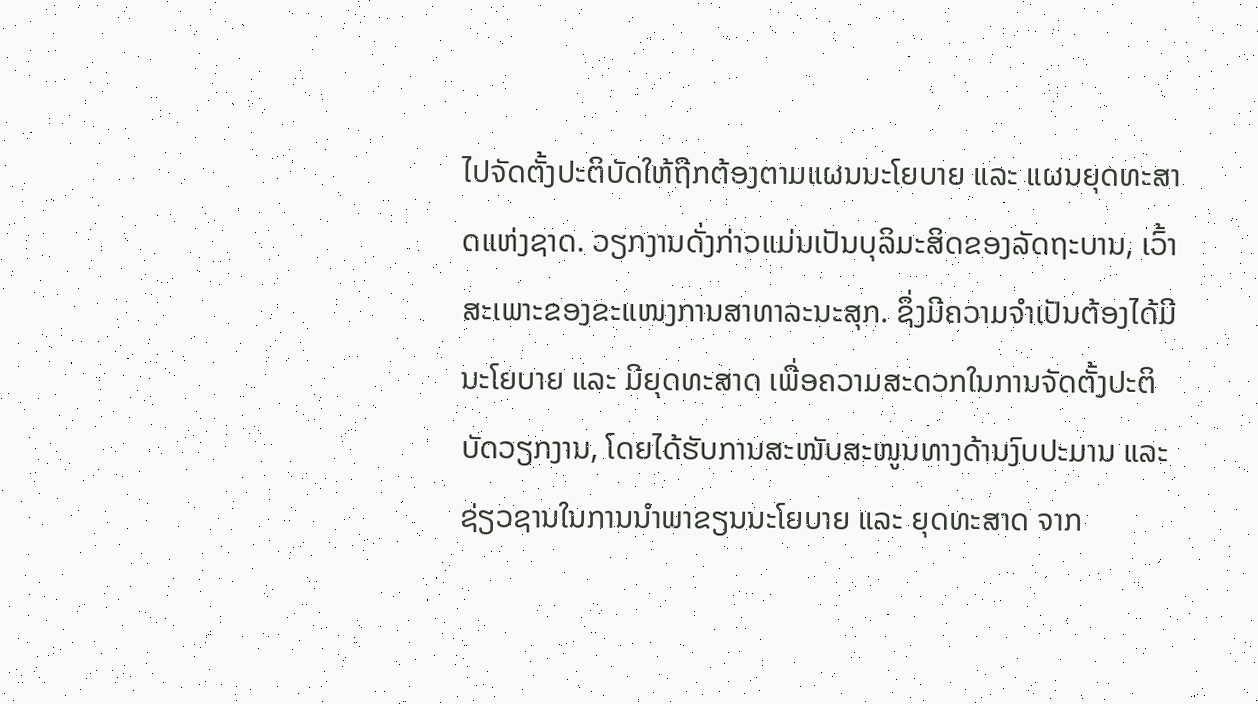ໄປຈັດຕັ້ງປະຕິບັດໃຫ້ຖືກຕ້ອງຕາມແຜນນະໂຍບາຍ ແລະ ແຜນຍຸດທະສາດແຫ່ງຊາດ. ວຽກງານດັ່ງກ່າວແມ່ນເປັນບຸລິມະສິດຂອງລັດຖະບານ, ເວົ້າສະເພາະຂອງຂະແໜງການສາທາລະນະສຸກ. ຊຶ່ງມີຄວາມຈຳເປັນຕ້ອງໄດ້ມີນະໂຍບາຍ ແລະ ມີຍຸດທະສາດ ເພື່ອຄວາມສະດວກໃນການຈັດຕັ້ງປະຕິບັດວຽກງານ, ໂດຍໄດ້ຮັບການສະໜັບສະໜູນທາງດ້ານງົບປະມານ ແລະ ຊ່ຽວຊານໃນການນຳພາຂຽນນະໂຍບາຍ ແລະ ຍຸດທະສາດ ຈາກ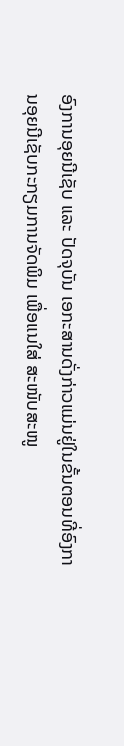ອົງການອຸຍນີເຊັບ ແລະ ປັດຈຸບັນ ເອກະສານດັ່ງກ່າວແມ່ນຢູ່ໃນຂັ້ນຕອນທີ່ອົງການອຸຍນີເຊັບກະກຽມການຈັດພິມ ເພື່ອແນໃສ່ ສະໜັບສະໜູ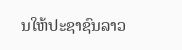ນໃຫ້ປະຊາຊົນລາວ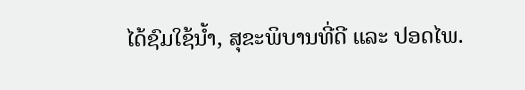ໄດ້ຊົມໃຊ້ນ້ຳ, ສຸຂະພິບານທີ່ດີ ແລະ ປອດໄພ.